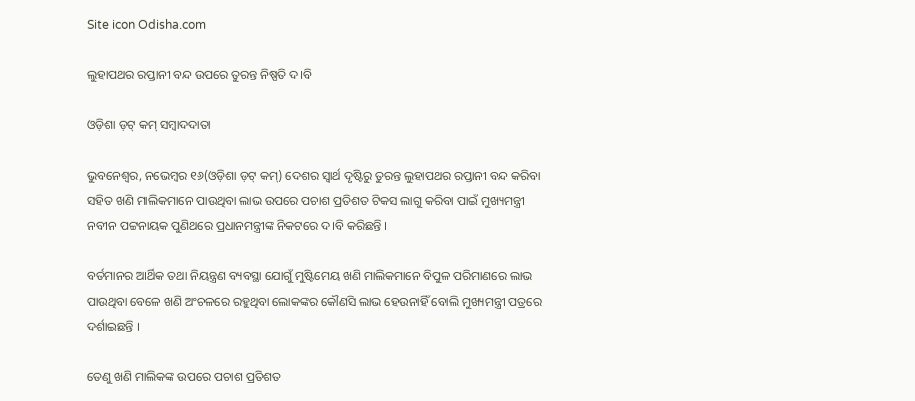Site icon Odisha.com

ଲୁହାପଥର ରପ୍ତାନୀ ବନ୍ଦ ଉପରେ ତୁରନ୍ତ ନିଷ୍ପତି ଦ।ବି

ଓଡ଼ିଶା ଡ଼ଟ୍ କମ୍ ସମ୍ବାଦଦାତା

ଭୁବନେଶ୍ୱର, ନଭେମ୍ବର ୧୬(ଓଡ଼ିଶା ଡ଼ଟ୍ କମ୍) ଦେଶର ସ୍ୱାର୍ଥ ଦୃଷ୍ଟିରୁ ତୁରନ୍ତ ଲୁହାପଥର ରପ୍ତାନୀ ବନ୍ଦ କରିବା ସହିତ ଖଣି ମାଲିକମାନେ ପାଉଥିବା ଲାଭ ଉପରେ ପଚାଶ ପ୍ରତିଶତ ଟିକସ ଲାଗୁ କରିବା ପାଇଁ ମୁଖ୍ୟମନ୍ତ୍ରୀ ନବୀନ ପଟ୍ଟନାୟକ ପୁଣିଥରେ ପ୍ରଧାନମନ୍ତ୍ରୀଙ୍କ ନିକଟରେ ଦ।ବି କରିଛନ୍ତି ।

ବର୍ତମାନର ଆର୍ଥିକ ତଥା ନିୟନ୍ତ୍ରଣ ବ୍ୟବସ୍ଥା ଯୋଗୁଁ ମୁଷ୍ଟିମେୟ ଖଣି ମାଲିକମାନେ ବିପୁଳ ପରିମାଣରେ ଲାଭ ପାଉଥିବା ବେଳେ ଖଣି ଅଂଚଳରେ ରହୁଥିବା ଲୋକଙ୍କର କୌଣସି ଲାଭ ହେଉନାହିଁ ବୋଲି ମୁଖ୍ୟମନ୍ତ୍ରୀ ପତ୍ରରେ ଦର୍ଶାଇଛନ୍ତି ।

ତେଣୁ ଖଣି ମାଲିକଙ୍କ ଉପରେ ପଚାଶ ପ୍ରତିଶତ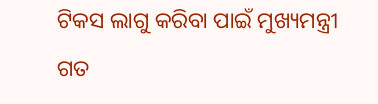ଟିକସ ଲାଗୁ କରିବା ପାଇଁ ମୁଖ୍ୟମନ୍ତ୍ରୀ ଗତ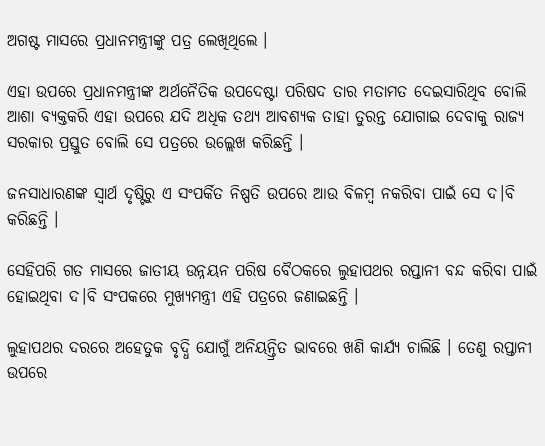ଅଗଷ୍ଟ ମାସରେ ପ୍ରଧାନମନ୍ତ୍ରୀଙ୍କୁ ପତ୍ର ଲେଖିଥିଲେ ।

ଏହା ଉପରେ ପ୍ରଧାନମନ୍ତ୍ରୀଙ୍କ ଅର୍ଥନୈତିକ ଉପଦେଷ୍ଟା ପରିଷଦ ତାର ମତାମତ ଦେଇସାରିଥିବ ବୋଲି ଆଶା ବ୍ୟକ୍ତକରି ଏହା ଉପରେ ଯଦି ଅଧିକ ତଥ୍ୟ ଆବଶ୍ୟକ ତାହା ତୁରନ୍ତ ଯୋଗାଇ ଦେବାକୁ ରାଜ୍ୟ ସରକାର ପ୍ରସ୍ତୁତ ବୋଲି ସେ ପତ୍ରରେ ଉଲ୍ଲେଖ କରିଛନ୍ତି ।

ଜନସାଧାରଣଙ୍କ ସ୍ୱାର୍ଥ ଦୃଷ୍ଟିରୁ ଏ ସଂପର୍କିତ ନିଷ୍ପତି ଉପରେ ଆଉ ବିଳମ୍ବ ନକରିବା ପାଇଁ ସେ ଦ।ବି କରିଛନ୍ତି ।

ସେହିପରି ଗତ ମାସରେ ଜାତୀୟ ଉନ୍ନୟନ ପରିଷ ବୈଠକରେ ଲୁହାପଥର ରପ୍ତାନୀ ବନ୍ଦ କରିବା ପାଇଁ ହୋଇଥିବା ଦ।ବି ସଂପକରେ ମୁଖ୍ୟମନ୍ତ୍ରୀ ଏହି ପତ୍ରରେ ଜଣାଇଛନ୍ତି ।

ଲୁହାପଥର ଦରରେ ଅହେତୁକ ବୃଦ୍ଧି ଯୋଗୁଁ ଅନିୟନ୍ତ୍ରିତ ଭାବରେ ଖଣି କାର୍ଯ୍ୟ ଚାଲିଛି । ତେଣୁ ରପ୍ତାନୀ ଉପରେ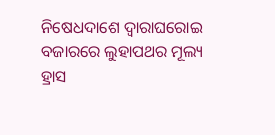ନିଷେଧଦାଶେ ଦ୍ୱାରାଘରୋଇ ବଜାରରେ ଲୁହାପଥର ମୂଲ୍ୟ ହ୍ରାସ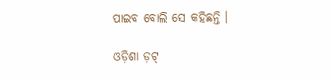ପାଇବ ବୋଲି ସେ କହିଛନ୍ତି ।

ଓଡ଼ିଶା ଡ଼ଟ୍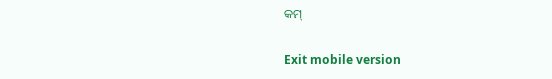କମ୍

Exit mobile version